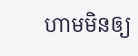ហាមមិនឲ្យ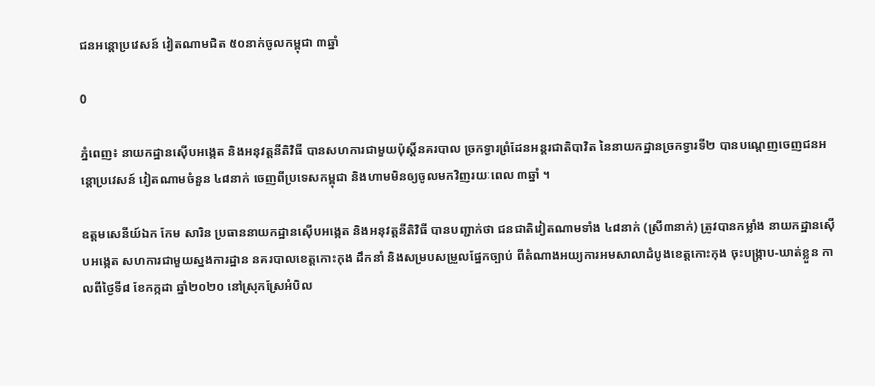ជនអន្តោប្រវេសន៍ វៀតណាមជិត ៥០នាក់ចូលកម្ពុជា ៣ឆ្នាំ

0

ភ្នំពេញ៖ នាយកដ្ឋានស៊ើបអង្កេត និងអនុវត្តនីតិវិធី បានសហការជាមួយប៉ុស្តិ៍នគរបាល ច្រកទ្វារព្រំដែនអន្តរជាតិបាវិត នៃនាយកដ្ឋានច្រកទ្វារទី២ បានបណ្តេញចេញជនអន្តោប្រវេសន៍ វៀតណាមចំនួន ៤៨នាក់ ចេញពីប្រទេសកម្ពុជា និងហាមមិនឲ្យចូលមកវិញរយៈពេល ៣ឆ្នាំ ។

ឧត្តមសេនីយ៍ឯក កែម សារិន ប្រធាននាយកដ្ឋានស៊ើបអង្កេត និងអនុវត្តនីតិវិធី បានបញ្ជាក់ថា ជនជាតិវៀតណាមទាំង ៤៨នាក់ (ស្រី៣នាក់) ត្រូវបានកម្លាំង នាយកដ្ឋានស៊ើបអង្កេត សហការជាមួយស្នងការដ្ឋាន នគរបាលខេត្តកោះកុង ដឹកនាំ និងសម្របសម្រួលផ្នែកច្បាប់ ពីតំណាងអយ្យការអមសាលាដំបូងខេត្តកោះកុង ចុះបង្រ្កាប-ឃាត់ខ្លួន កាលពីថ្ងៃទី៨ ខែកក្កដា ឆ្នាំ២០២០ នៅស្រុកស្រែអំបិល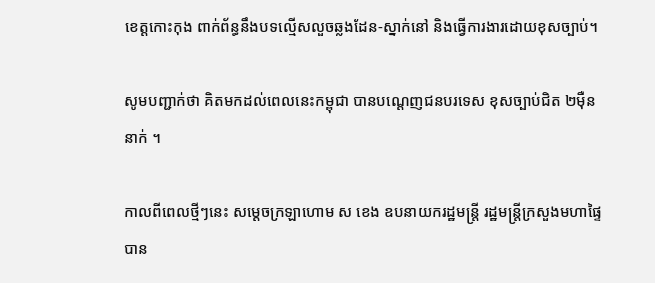ខេត្តកោះកុង ពាក់ព័ន្ធនឹងបទល្មើសលួចឆ្លងដែន-ស្នាក់នៅ និងធ្វើការងារដោយខុសច្បាប់។

សូមបញ្ជាក់ថា គិតមកដល់ពេលនេះកម្ពុជា បានបណ្ដេញជនបរទេស ខុសច្បាប់ជិត ២ម៉ឺននាក់ ។

កាលពីពេលថ្មីៗនេះ សម្ដេចក្រឡាហោម ស ខេង ឧបនាយករដ្ឋមន្រ្តី រដ្ឋមន្រ្តីក្រសួងមហាផ្ទៃ បាន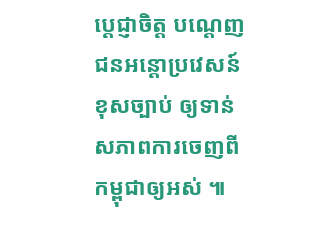ប្ដេជ្ញាចិត្ត បណ្ដេញជនអន្តោប្រវេសន៍ខុសច្បាប់ ឲ្យទាន់សភាពការចេញពី កម្ពុជាឲ្យអស់ ៕